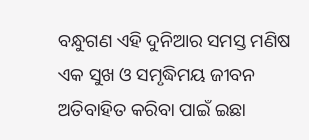ବନ୍ଧୁଗଣ ଏହି ଦୁନିଆର ସମସ୍ତ ମଣିଷ ଏକ ସୁଖ ଓ ସମୃଦ୍ଧିମୟ ଜୀବନ ଅତିବାହିତ କରିବା ପାଇଁ ଇଛା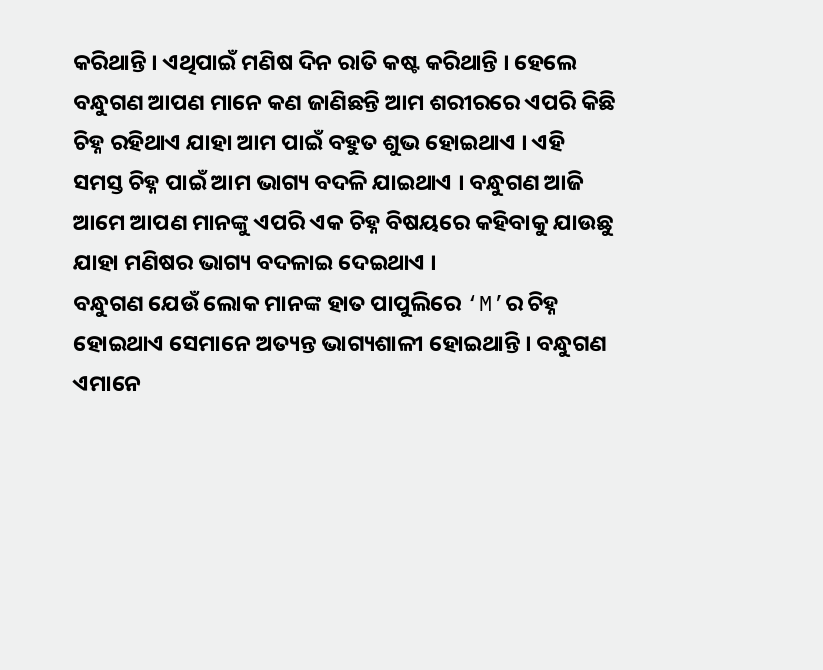କରିଥାନ୍ତି । ଏଥିପାଇଁ ମଣିଷ ଦିନ ରାତି କଷ୍ଟ କରିଥାନ୍ତି । ହେଲେ ବନ୍ଧୁଗଣ ଆପଣ ମାନେ କଣ ଜାଣିଛନ୍ତି ଆମ ଶରୀରରେ ଏପରି କିଛି ଚିହ୍ନ ରହିଥାଏ ଯାହା ଆମ ପାଇଁ ବହୁତ ଶୁଭ ହୋଇଥାଏ । ଏହି ସମସ୍ତ ଚିହ୍ନ ପାଇଁ ଆମ ଭାଗ୍ୟ ବଦଳି ଯାଇଥାଏ । ବନ୍ଧୁଗଣ ଆଜି ଆମେ ଆପଣ ମାନଙ୍କୁ ଏପରି ଏକ ଚିହ୍ନ ବିଷୟରେ କହିବାକୁ ଯାଉଛୁ ଯାହା ମଣିଷର ଭାଗ୍ୟ ବଦଳାଇ ଦେଇଥାଏ ।
ବନ୍ଧୁଗଣ ଯେଉଁ ଲୋକ ମାନଙ୍କ ହାତ ପାପୁଲିରେ ‘M’ର ଚିହ୍ନ ହୋଇଥାଏ ସେମାନେ ଅତ୍ୟନ୍ତ ଭାଗ୍ୟଶାଳୀ ହୋଇଥାନ୍ତି । ବନ୍ଧୁଗଣ ଏମାନେ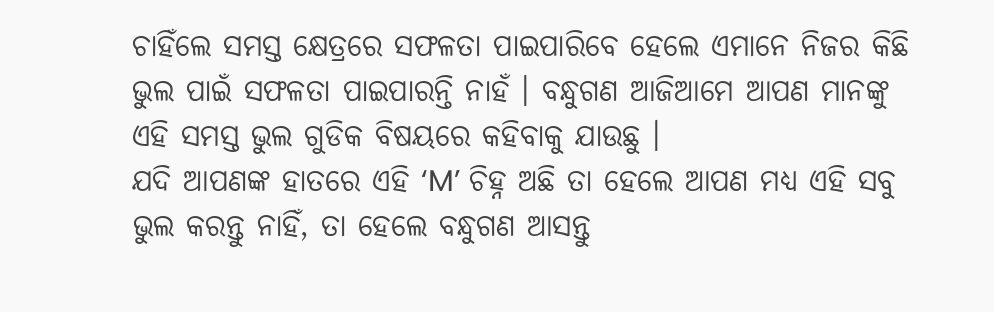ଚାହିଁଲେ ସମସ୍ତ କ୍ଷେତ୍ରରେ ସଫଳତା ପାଇପାରିବେ ହେଲେ ଏମାନେ ନିଜର କିଛି ଭୁଲ ପାଇଁ ସଫଳତା ପାଇପାରନ୍ତି ନାହଁ । ବନ୍ଧୁଗଣ ଆଜିଆମେ ଆପଣ ମାନଙ୍କୁ ଏହି ସମସ୍ତ ଭୁଲ ଗୁଡିକ ବିଷୟରେ କହିବାକୁ ଯାଉଛୁ ।
ଯଦି ଆପଣଙ୍କ ହାତରେ ଏହି ‘M’ ଚିହ୍ନ ଅଛି ତା ହେଲେ ଆପଣ ମଧ୍ୟ ଏହି ସବୁ ଭୁଲ କରନ୍ତୁ ନାହିଁ, ତା ହେଲେ ବନ୍ଧୁଗଣ ଆସନ୍ତୁ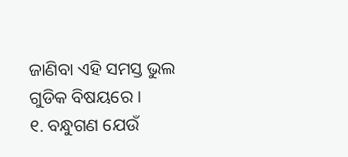ଜାଣିବା ଏହି ସମସ୍ତ ଭୁଲ ଗୁଡିକ ବିଷୟରେ ।
୧. ବନ୍ଧୁଗଣ ଯେଉଁ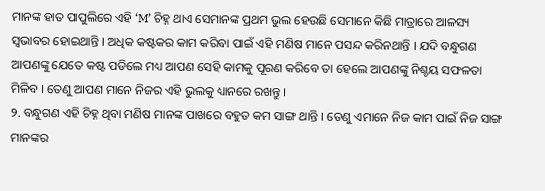ମାନଙ୍କ ହାତ ପାପୁଲିରେ ଏହି ‘M’ ଚିହ୍ନ ଥାଏ ସେମାନଙ୍କ ପ୍ରଥମ ଭୁଲ ହେଉଛି ସେମାନେ କିଛି ମାତ୍ରାରେ ଆଳସ୍ୟ ସ୍ଵଭାବର ହୋଇଥାନ୍ତି । ଅଧିକ କଷ୍ଟକର କାମ କରିବା ପାଇଁ ଏହି ମଣିଷ ମାନେ ପସନ୍ଦ କରିନଥାନ୍ତି । ଯଦି ବନ୍ଧୁଗଣ ଆପଣଙ୍କୁ ଯେତେ କଷ୍ଟ ପଡିଲେ ମଧ୍ୟ ଆପଣ ସେହି କାମକୁ ପୂରଣ କରିବେ ତା ହେଲେ ଆପଣଙ୍କୁ ନିଶ୍ଚୟ ସଫଳତା ମିଳିବ । ତେଣୁ ଆପଣ ମାନେ ନିଜର ଏହି ଭୁଲକୁ ଧ୍ୟାନରେ ରଖନ୍ତୁ ।
୨. ବନ୍ଧୁଗଣ ଏହି ଚିହ୍ନ ଥିବା ମଣିଷ ମାନଙ୍କ ପାଖରେ ବହୁତ କମ ସାଙ୍ଗ ଥାନ୍ତି । ତେଣୁ ଏମାନେ ନିଜ କାମ ପାଇଁ ନିଜ ସାଙ୍ଗ ମାନଙ୍କର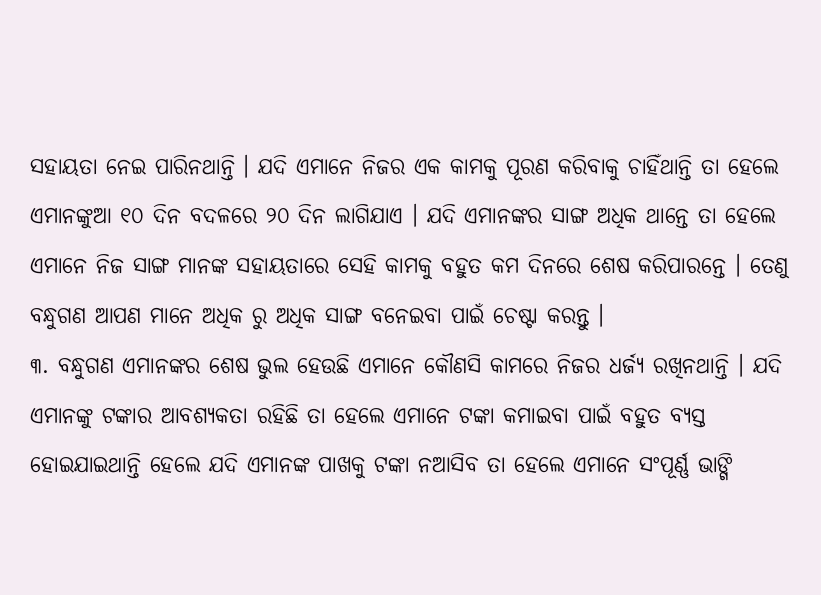ସହାୟତା ନେଇ ପାରିନଥାନ୍ତି । ଯଦି ଏମାନେ ନିଜର ଏକ କାମକୁ ପୂରଣ କରିବାକୁ ଚାହିଁଥାନ୍ତି ତା ହେଲେ ଏମାନଙ୍କୁଆ ୧୦ ଦିନ ବଦଳରେ ୨୦ ଦିନ ଲାଗିଯାଏ । ଯଦି ଏମାନଙ୍କର ସାଙ୍ଗ ଅଧିକ ଥାନ୍ତେ ତା ହେଲେ ଏମାନେ ନିଜ ସାଙ୍ଗ ମାନଙ୍କ ସହାୟତାରେ ସେହି କାମକୁ ବହୁତ କମ ଦିନରେ ଶେଷ କରିପାରନ୍ତେ । ତେଣୁ ବନ୍ଧୁଗଣ ଆପଣ ମାନେ ଅଧିକ ରୁ ଅଧିକ ସାଙ୍ଗ ବନେଇବା ପାଇଁ ଚେଷ୍ଟା କରନ୍ତୁ ।
୩. ବନ୍ଧୁଗଣ ଏମାନଙ୍କର ଶେଷ ଭୁଲ ହେଉଛି ଏମାନେ କୌଣସି କାମରେ ନିଜର ଧର୍ଜ୍ୟ ରଖିନଥାନ୍ତି । ଯଦି ଏମାନଙ୍କୁ ଟଙ୍କାର ଆବଶ୍ୟକତା ରହିଛି ତା ହେଲେ ଏମାନେ ଟଙ୍କା କମାଇବା ପାଇଁ ବହୁତ ବ୍ୟସ୍ତ ହୋଇଯାଇଥାନ୍ତି ହେଲେ ଯଦି ଏମାନଙ୍କ ପାଖକୁ ଟଙ୍କା ନଆସିବ ତା ହେଲେ ଏମାନେ ସଂପୂର୍ଣ୍ଣ ଭାଙ୍ଗି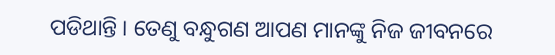ପଡିଥାନ୍ତି । ତେଣୁ ବନ୍ଧୁଗଣ ଆପଣ ମାନଙ୍କୁ ନିଜ ଜୀବନରେ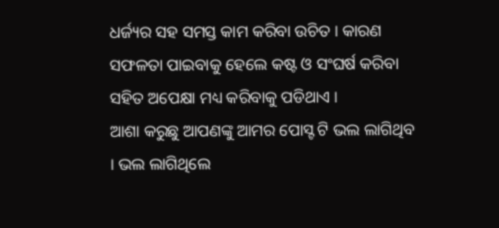ଧର୍ଜ୍ୟର ସହ ସମସ୍ତ କାମ କରିବା ଉଚିତ । କାରଣ ସଫଳତା ପାଇବାକୁ ହେଲେ କଷ୍ଟ ଓ ସଂଘର୍ଷ କରିବା ସହିତ ଅପେକ୍ଷା ମଧ୍ୟ କରିବାକୁ ପଡିଥାଏ ।
ଆଶା କରୁଛୁ ଆପଣଙ୍କୁ ଆମର ପୋସ୍ଟ ଟି ଭଲ ଲାଗିଥିବ । ଭଲ ଲାଗିଥିଲେ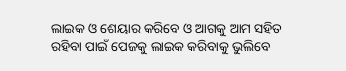ଲାଇକ ଓ ଶେୟାର କରିବେ ଓ ଆଗକୁ ଆମ ସହିତ ରହିବା ପାଇଁ ପେଜକୁ ଲାଇକ କରିବାକୁ ଭୁଲିବେ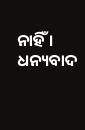ନାହିଁ । ଧନ୍ୟବାଦ